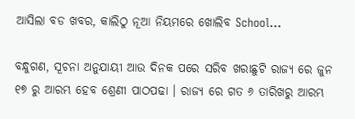ଆସିଲା ବଡ ଖବର, କାଲିଠୁ ନୂଆ ନିୟମରେ ଖୋଲିବ School…

ବନ୍ଧୁଗଣ, ସୂଚନା ଅନୁଯାୟୀ ଆଉ ଦିନକ ପରେ ସରିବ ଖରାଛୁଟି ରାଜ୍ୟ ରେ ଜୁନ ୧୭ ରୁ ଆରମ୍ଭ ହେବ ଶ୍ରେଣୀ ପାଠପଢା । ରାଜ୍ୟ ରେ ଗତ ୬ ତାରିଖରୁ ଆରମ୍ଭ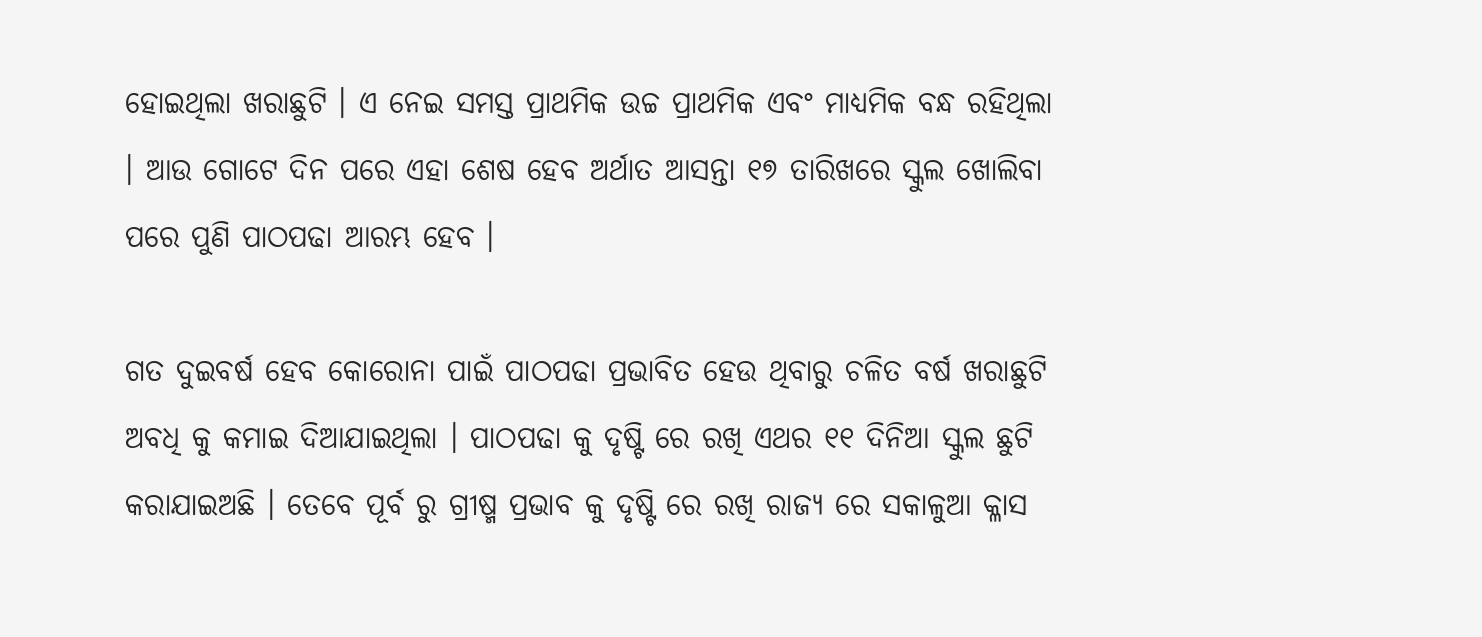ହୋଇଥିଲା ଖରାଛୁଟି । ଏ ନେଇ ସମସ୍ତ ପ୍ରାଥମିକ ଉଚ୍ଚ ପ୍ରାଥମିକ ଏବଂ ମାଧ୍ୟମିକ ବନ୍ଧ ରହିଥିଲା । ଆଉ ଗୋଟେ ଦିନ ପରେ ଏହା ଶେଷ ହେବ ଅର୍ଥାତ ଆସନ୍ତା ୧୭ ତାରିଖରେ ସ୍କୁଲ ଖୋଲିବା ପରେ ପୁଣି ପାଠପଢା ଆରମ୍ଭ ହେବ ।

ଗତ ଦୁଇବର୍ଷ ହେବ କୋରୋନା ପାଇଁ ପାଠପଢା ପ୍ରଭାବିତ ହେଉ ଥିବାରୁ ଚଳିତ ବର୍ଷ ଖରାଛୁଟି ଅବଧି କୁ କମାଇ ଦିଆଯାଇଥିଲା । ପାଠପଢା କୁ ଦୃଷ୍ଟି ରେ ରଖି ଏଥର ୧୧ ଦିନିଆ ସ୍କୁଲ ଛୁଟି କରାଯାଇଅଛି । ତେବେ ପୂର୍ବ ରୁ ଗ୍ରୀଷ୍ମ ପ୍ରଭାବ କୁ ଦୃଷ୍ଟି ରେ ରଖି ରାଜ୍ୟ ରେ ସକାଳୁଆ କ୍ଳାସ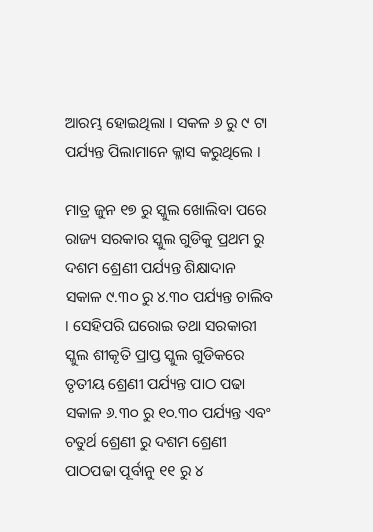ଆରମ୍ଭ ହୋଇଥିଲା । ସକଳ ୬ ରୁ ୯ ଟା ପର୍ଯ୍ୟନ୍ତ ପିଲାମାନେ କ୍ଳାସ କରୁଥିଲେ ।

ମାତ୍ର ଜୁନ ୧୭ ରୁ ସ୍କୁଲ ଖୋଲିବା ପରେ ରାଜ୍ୟ ସରକାର ସ୍କୁଲ ଗୁଡିକୁ ପ୍ରଥମ ରୁ ଦଶମ ଶ୍ରେଣୀ ପର୍ଯ୍ୟନ୍ତ ଶିକ୍ଷାଦାନ ସକାଳ ୯.୩୦ ରୁ ୪.୩୦ ପର୍ଯ୍ୟନ୍ତ ଚାଲିବ । ସେହିପରି ଘରୋଇ ତଥା ସରକାରୀ ସ୍କୁଲ ଶୀକୃତି ପ୍ରାପ୍ତ ସ୍କୁଲ ଗୁଡିକରେ ତୃତୀୟ ଶ୍ରେଣୀ ପର୍ଯ୍ୟନ୍ତ ପାଠ ପଢା ସକାଳ ୬.୩୦ ରୁ ୧୦.୩୦ ପର୍ଯ୍ୟନ୍ତ ଏବଂ ଚତୁର୍ଥ ଶ୍ରେଣୀ ରୁ ଦଶମ ଶ୍ରେଣୀ ପାଠପଢା ପୂର୍ବାନୁ ୧୧ ରୁ ୪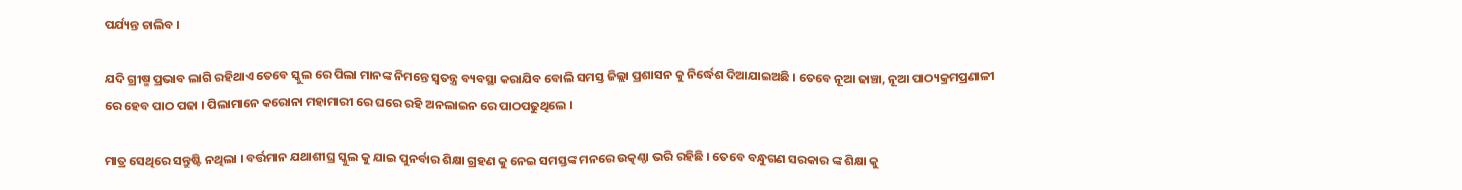ପର୍ଯ୍ୟନ୍ତ ଚାଲିବ ।

ଯଦି ଗ୍ରୀଷ୍ମ ପ୍ରଭାବ ଲାଗି ରହିଥାଏ ତେବେ ସ୍କୁଲ ରେ ପିଲା ମାନଙ୍କ ନିମନ୍ତେ ସ୍ଵତନ୍ତ୍ର ବ୍ୟବସ୍ଥା କରାଯିବ ବୋଲି ସମସ୍ତ ଜିଲ୍ଲା ପ୍ରଶାସନ କୁ ନିର୍ଦ୍ଧେଶ ଦିଆଯାଇଅଛି । ତେବେ ନୂଆ ଢାଞ୍ଚା, ନୂଆ ପାଠ୍ୟକ୍ରମପ୍ରଣାଳୀ ରେ ହେବ ପାଠ ପଢା । ପିଲାମାନେ କରୋନା ମହାମାରୀ ରେ ଘରେ ରହି ଅନଲାଇନ ରେ ପାଠପଢୁଥିଲେ ।

ମାତ୍ର ସେଥିରେ ସନ୍ତୁଷ୍ଟି ନଥିଲା । ବର୍ତ୍ତମାନ ଯଥାଶୀଘ୍ର ସ୍କୁଲ କୁ ଯାଇ ପୁନର୍ବାର ଶିକ୍ଷା ଗ୍ରହଣ କୁ ନେଇ ସମସ୍ତଙ୍କ ମନରେ ଉତ୍କଣ୍ଠା ଭରି ରହିଛି । ତେବେ ବନ୍ଧୁଗଣ ସରକାର ଙ୍କ ଶିକ୍ଷା କୁ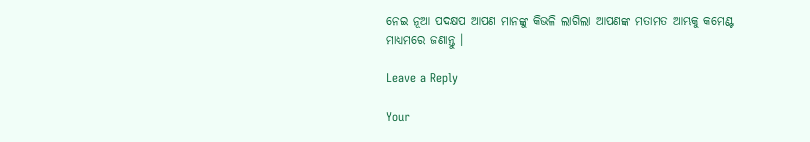ନେଇ ନୂଆ ପଦକ୍ଷପ ଆପଣ ମାନଙ୍କୁ କିଭଳି ଲାଗିଲା ଆପଣଙ୍କ ମତାମତ ଆମ୍ଭକୁ କମେଣ୍ଟ ମାଧ୍ୟମରେ ଜଣାନ୍ତୁ ।

Leave a Reply

Your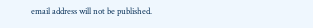email address will not be published.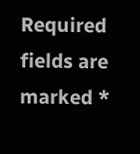Required fields are marked *